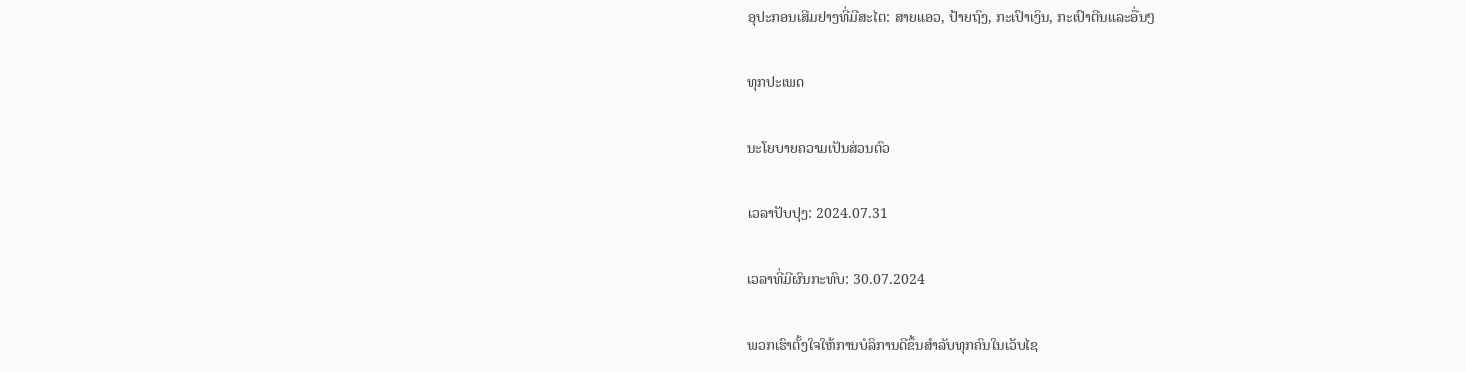ອຸປະກອນເສີມຢາງທີ່ມີສະໄຕ: ສາຍແອວ, ປ້າຍຖົງ, ກະເປົາເງິນ, ກະເປົາຕີນແລະອື່ນໆ

ທຸກປະເພດ

ນະໂຍບາຍຄວາມເປັນສ່ວນຕົວ

ເວລາປັບປຸງ: 2024.07.31

ເວລາທີ່ມີຜົນກະທົບ: 30.07.2024

ພວກເຮົາຕັ້ງໃຈໃຫ້ການບໍລິການດີຂຶ້ນສໍາລັບທຸກຄົນໃນເວັບໄຊ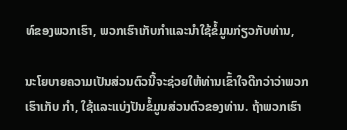ທ໌ຂອງພວກເຮົາ, ພວກເຮົາເກັບກໍາແລະນໍາໃຊ້ຂໍ້ມູນກ່ຽວກັບທ່ານ,

ນະໂຍບາຍຄວາມເປັນສ່ວນຕົວນີ້ຈະຊ່ວຍໃຫ້ທ່ານເຂົ້າໃຈດີກວ່າວ່າພວກເຮົາເກັບ ກໍາ, ໃຊ້ແລະແບ່ງປັນຂໍ້ມູນສ່ວນຕົວຂອງທ່ານ. ຖ້າພວກເຮົາ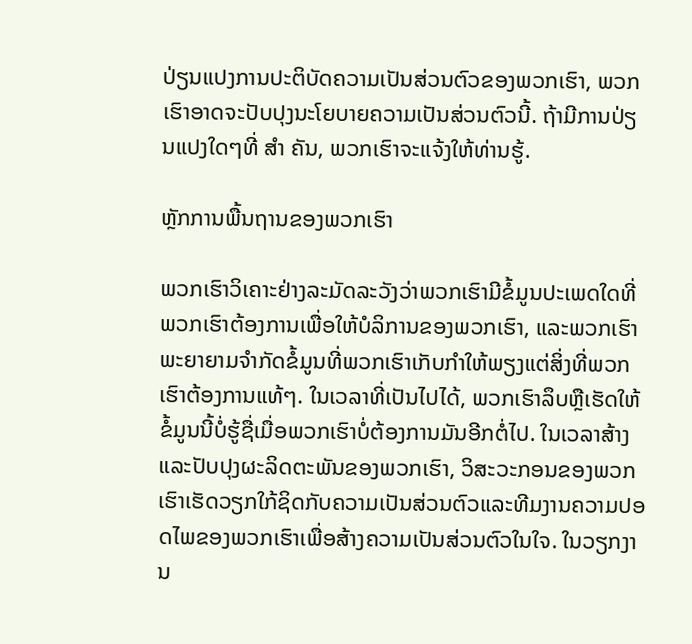ປ່ຽນແປງການປະຕິບັດຄວາມເປັນສ່ວນຕົວຂອງພວກເຮົາ, ພວກເຮົາອາດຈະປັບປຸງນະໂຍບາຍຄວາມເປັນສ່ວນຕົວນີ້. ຖ້າມີການປ່ຽນແປງໃດໆທີ່ ສໍາ ຄັນ, ພວກເຮົາຈະແຈ້ງໃຫ້ທ່ານຮູ້.

ຫຼັກການພື້ນຖານຂອງພວກເຮົາ

ພວກເຮົາວິເຄາະຢ່າງລະມັດລະວັງວ່າພວກເຮົາມີຂໍ້ມູນປະເພດໃດທີ່ພວກເຮົາຕ້ອງການເພື່ອໃຫ້ບໍລິການຂອງພວກເຮົາ, ແລະພວກເຮົາພະຍາຍາມຈໍາກັດຂໍ້ມູນທີ່ພວກເຮົາເກັບກໍາໃຫ້ພຽງແຕ່ສິ່ງທີ່ພວກເຮົາຕ້ອງການແທ້ໆ. ໃນເວລາທີ່ເປັນໄປໄດ້, ພວກເຮົາລຶບຫຼືເຮັດໃຫ້ຂໍ້ມູນນີ້ບໍ່ຮູ້ຊື່ເມື່ອພວກເຮົາບໍ່ຕ້ອງການມັນອີກຕໍ່ໄປ. ໃນເວລາສ້າງແລະປັບປຸງຜະລິດຕະພັນຂອງພວກເຮົາ, ວິສະວະກອນຂອງພວກເຮົາເຮັດວຽກໃກ້ຊິດກັບຄວາມເປັນສ່ວນຕົວແລະທີມງານຄວາມປອດໄພຂອງພວກເຮົາເພື່ອສ້າງຄວາມເປັນສ່ວນຕົວໃນໃຈ. ໃນວຽກງານ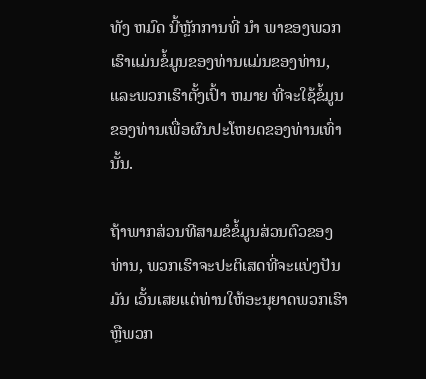ທັງ ຫມົດ ນີ້ຫຼັກການທີ່ ນໍາ ພາຂອງພວກເຮົາແມ່ນຂໍ້ມູນຂອງທ່ານແມ່ນຂອງທ່ານ, ແລະພວກເຮົາຕັ້ງເປົ້າ ຫມາຍ ທີ່ຈະໃຊ້ຂໍ້ມູນຂອງທ່ານເພື່ອຜົນປະໂຫຍດຂອງທ່ານເທົ່ານັ້ນ.

ຖ້າພາກສ່ວນທີສາມຂໍຂໍ້ມູນສ່ວນຕົວຂອງທ່ານ, ພວກເຮົາຈະປະຕິເສດທີ່ຈະແບ່ງປັນມັນ ເວັ້ນເສຍແຕ່ທ່ານໃຫ້ອະນຸຍາດພວກເຮົາ ຫຼືພວກ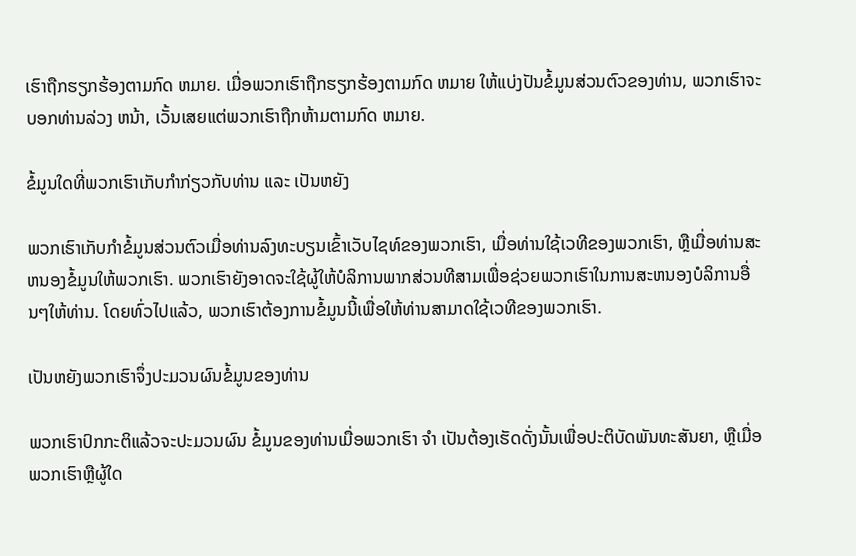ເຮົາຖືກຮຽກຮ້ອງຕາມກົດ ຫມາຍ. ເມື່ອພວກເຮົາຖືກຮຽກຮ້ອງຕາມກົດ ຫມາຍ ໃຫ້ແບ່ງປັນຂໍ້ມູນສ່ວນຕົວຂອງທ່ານ, ພວກເຮົາຈະບອກທ່ານລ່ວງ ຫນ້າ, ເວັ້ນເສຍແຕ່ພວກເຮົາຖືກຫ້າມຕາມກົດ ຫມາຍ.

ຂໍ້ມູນໃດທີ່ພວກເຮົາເກັບກໍາກ່ຽວກັບທ່ານ ແລະ ເປັນຫຍັງ

ພວກເຮົາເກັບກໍາຂໍ້ມູນສ່ວນຕົວເມື່ອທ່ານລົງທະບຽນເຂົ້າເວັບໄຊທ໌ຂອງພວກເຮົາ, ເມື່ອທ່ານໃຊ້ເວທີຂອງພວກເຮົາ, ຫຼືເມື່ອທ່ານສະຫນອງຂໍ້ມູນໃຫ້ພວກເຮົາ. ພວກເຮົາຍັງອາດຈະໃຊ້ຜູ້ໃຫ້ບໍລິການພາກສ່ວນທີສາມເພື່ອຊ່ວຍພວກເຮົາໃນການສະຫນອງບໍລິການອື່ນໆໃຫ້ທ່ານ. ໂດຍທົ່ວໄປແລ້ວ, ພວກເຮົາຕ້ອງການຂໍ້ມູນນີ້ເພື່ອໃຫ້ທ່ານສາມາດໃຊ້ເວທີຂອງພວກເຮົາ.

ເປັນຫຍັງພວກເຮົາຈຶ່ງປະມວນຜົນຂໍ້ມູນຂອງທ່ານ

ພວກເຮົາປົກກະຕິແລ້ວຈະປະມວນຜົນ ຂໍ້ມູນຂອງທ່ານເມື່ອພວກເຮົາ ຈໍາ ເປັນຕ້ອງເຮັດດັ່ງນັ້ນເພື່ອປະຕິບັດພັນທະສັນຍາ, ຫຼືເມື່ອພວກເຮົາຫຼືຜູ້ໃດ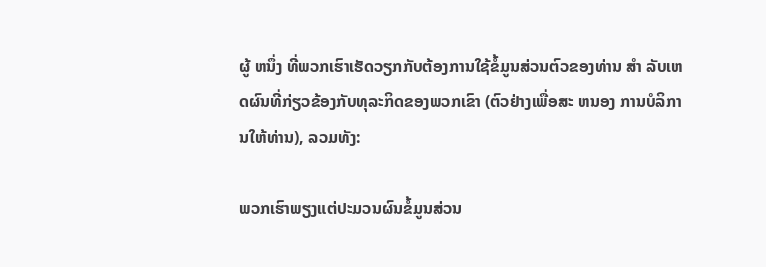ຜູ້ ຫນຶ່ງ ທີ່ພວກເຮົາເຮັດວຽກກັບຕ້ອງການໃຊ້ຂໍ້ມູນສ່ວນຕົວຂອງທ່ານ ສໍາ ລັບເຫດຜົນທີ່ກ່ຽວຂ້ອງກັບທຸລະກິດຂອງພວກເຂົາ (ຕົວຢ່າງເພື່ອສະ ຫນອງ ການບໍລິການໃຫ້ທ່ານ), ລວມທັງ:

ພວກເຮົາພຽງແຕ່ປະມວນຜົນຂໍ້ມູນສ່ວນ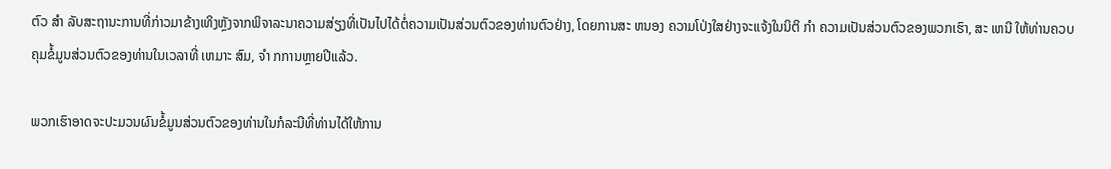ຕົວ ສໍາ ລັບສະຖານະການທີ່ກ່າວມາຂ້າງເທິງຫຼັງຈາກພິຈາລະນາຄວາມສ່ຽງທີ່ເປັນໄປໄດ້ຕໍ່ຄວາມເປັນສ່ວນຕົວຂອງທ່ານຕົວຢ່າງ, ໂດຍການສະ ຫນອງ ຄວາມໂປ່ງໃສຢ່າງຈະແຈ້ງໃນນິຕິ ກໍາ ຄວາມເປັນສ່ວນຕົວຂອງພວກເຮົາ, ສະ ເຫນີ ໃຫ້ທ່ານຄວບຄຸມຂໍ້ມູນສ່ວນຕົວຂອງທ່ານໃນເວລາທີ່ ເຫມາະ ສົມ, ຈໍາ ກການຫຼາຍປີແລ້ວ.

ພວກເຮົາອາດຈະປະມວນຜົນຂໍ້ມູນສ່ວນຕົວຂອງທ່ານໃນກໍລະນີທີ່ທ່ານໄດ້ໃຫ້ການ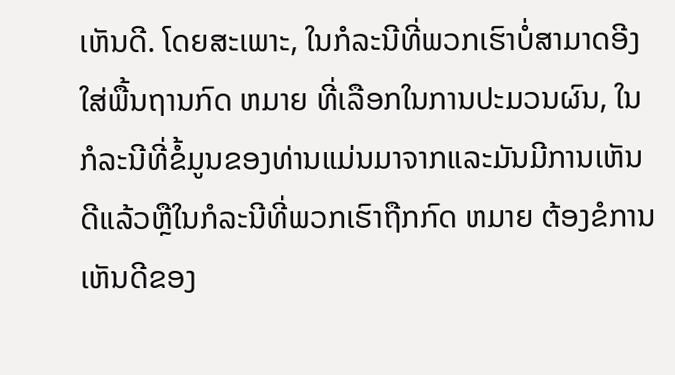ເຫັນດີ. ໂດຍສະເພາະ, ໃນກໍລະນີທີ່ພວກເຮົາບໍ່ສາມາດອີງໃສ່ພື້ນຖານກົດ ຫມາຍ ທີ່ເລືອກໃນການປະມວນຜົນ, ໃນກໍລະນີທີ່ຂໍ້ມູນຂອງທ່ານແມ່ນມາຈາກແລະມັນມີການເຫັນດີແລ້ວຫຼືໃນກໍລະນີທີ່ພວກເຮົາຖືກກົດ ຫມາຍ ຕ້ອງຂໍການເຫັນດີຂອງ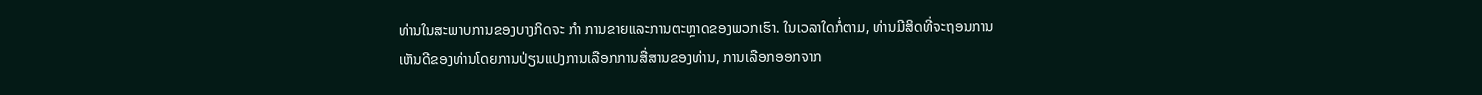ທ່ານໃນສະພາບການຂອງບາງກິດຈະ ກໍາ ການຂາຍແລະການຕະຫຼາດຂອງພວກເຮົາ. ໃນເວລາໃດກໍ່ຕາມ, ທ່ານມີສິດທີ່ຈະຖອນການເຫັນດີຂອງທ່ານໂດຍການປ່ຽນແປງການເລືອກການສື່ສານຂອງທ່ານ, ການເລືອກອອກຈາກ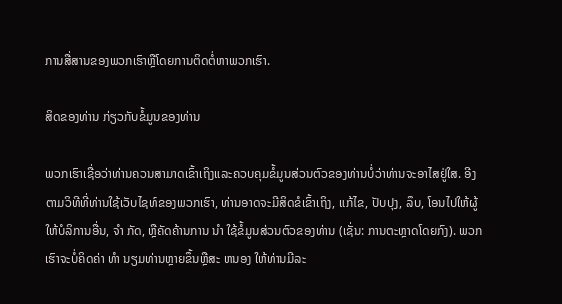ການສື່ສານຂອງພວກເຮົາຫຼືໂດຍການຕິດຕໍ່ຫາພວກເຮົາ.

ສິດຂອງທ່ານ ກ່ຽວກັບຂໍ້ມູນຂອງທ່ານ

ພວກເຮົາເຊື່ອວ່າທ່ານຄວນສາມາດເຂົ້າເຖິງແລະຄວບຄຸມຂໍ້ມູນສ່ວນຕົວຂອງທ່ານບໍ່ວ່າທ່ານຈະອາໄສຢູ່ໃສ. ອີງຕາມວິທີທີ່ທ່ານໃຊ້ເວັບໄຊທ໌ຂອງພວກເຮົາ, ທ່ານອາດຈະມີສິດຂໍເຂົ້າເຖິງ, ແກ້ໄຂ, ປັບປຸງ, ລຶບ, ໂອນໄປໃຫ້ຜູ້ໃຫ້ບໍລິການອື່ນ, ຈໍາ ກັດ, ຫຼືຄັດຄ້ານການ ນໍາ ໃຊ້ຂໍ້ມູນສ່ວນຕົວຂອງທ່ານ (ເຊັ່ນ: ການຕະຫຼາດໂດຍກົງ). ພວກເຮົາຈະບໍ່ຄິດຄ່າ ທໍາ ນຽມທ່ານຫຼາຍຂຶ້ນຫຼືສະ ຫນອງ ໃຫ້ທ່ານມີລະ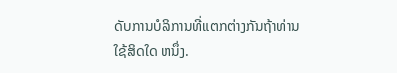ດັບການບໍລິການທີ່ແຕກຕ່າງກັນຖ້າທ່ານໃຊ້ສິດໃດ ຫນຶ່ງ.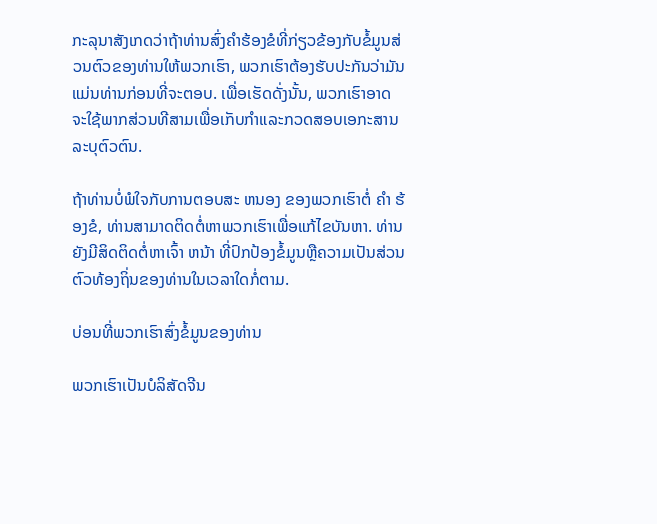ກະລຸນາສັງເກດວ່າຖ້າທ່ານສົ່ງຄໍາຮ້ອງຂໍທີ່ກ່ຽວຂ້ອງກັບຂໍ້ມູນສ່ວນຕົວຂອງທ່ານໃຫ້ພວກເຮົາ, ພວກເຮົາຕ້ອງຮັບປະກັນວ່າມັນແມ່ນທ່ານກ່ອນທີ່ຈະຕອບ. ເພື່ອເຮັດດັ່ງນັ້ນ, ພວກເຮົາອາດຈະໃຊ້ພາກສ່ວນທີສາມເພື່ອເກັບກໍາແລະກວດສອບເອກະສານລະບຸຕົວຕົນ.

ຖ້າທ່ານບໍ່ພໍໃຈກັບການຕອບສະ ຫນອງ ຂອງພວກເຮົາຕໍ່ ຄໍາ ຮ້ອງຂໍ, ທ່ານສາມາດຕິດຕໍ່ຫາພວກເຮົາເພື່ອແກ້ໄຂບັນຫາ. ທ່ານຍັງມີສິດຕິດຕໍ່ຫາເຈົ້າ ຫນ້າ ທີ່ປົກປ້ອງຂໍ້ມູນຫຼືຄວາມເປັນສ່ວນຕົວທ້ອງຖິ່ນຂອງທ່ານໃນເວລາໃດກໍ່ຕາມ.

ບ່ອນທີ່ພວກເຮົາສົ່ງຂໍ້ມູນຂອງທ່ານ

ພວກເຮົາເປັນບໍລິສັດຈີນ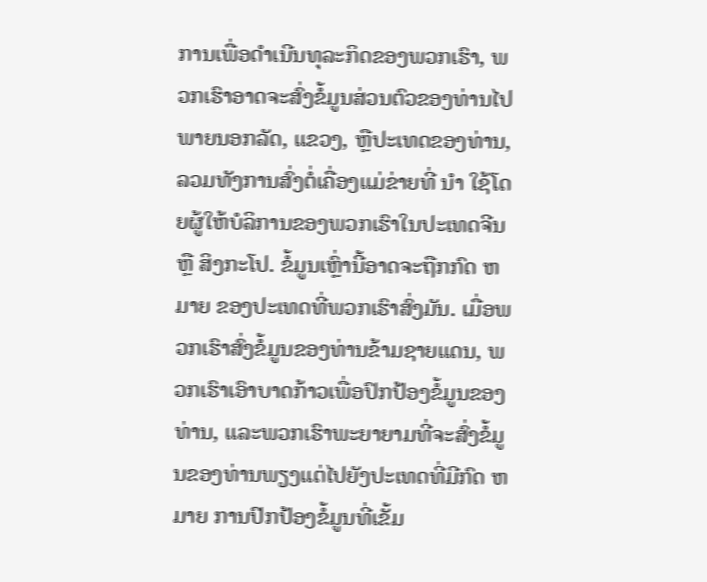ການເພື່ອດໍາເນີນທຸລະກິດຂອງພວກເຮົາ, ພວກເຮົາອາດຈະສົ່ງຂໍ້ມູນສ່ວນຕົວຂອງທ່ານໄປພາຍນອກລັດ, ແຂວງ, ຫຼືປະເທດຂອງທ່ານ, ລວມທັງການສົ່ງຕໍ່ເຄື່ອງແມ່ຂ່າຍທີ່ ນໍາ ໃຊ້ໂດຍຜູ້ໃຫ້ບໍລິການຂອງພວກເຮົາໃນປະເທດຈີນ ຫຼື ສິງກະໂປ. ຂໍ້ມູນເຫຼົ່ານີ້ອາດຈະຖືກກົດ ຫມາຍ ຂອງປະເທດທີ່ພວກເຮົາສົ່ງມັນ. ເມື່ອພວກເຮົາສົ່ງຂໍ້ມູນຂອງທ່ານຂ້າມຊາຍແດນ, ພວກເຮົາເອົາບາດກ້າວເພື່ອປົກປ້ອງຂໍ້ມູນຂອງທ່ານ, ແລະພວກເຮົາພະຍາຍາມທີ່ຈະສົ່ງຂໍ້ມູນຂອງທ່ານພຽງແຕ່ໄປຍັງປະເທດທີ່ມີກົດ ຫມາຍ ການປົກປ້ອງຂໍ້ມູນທີ່ເຂັ້ມ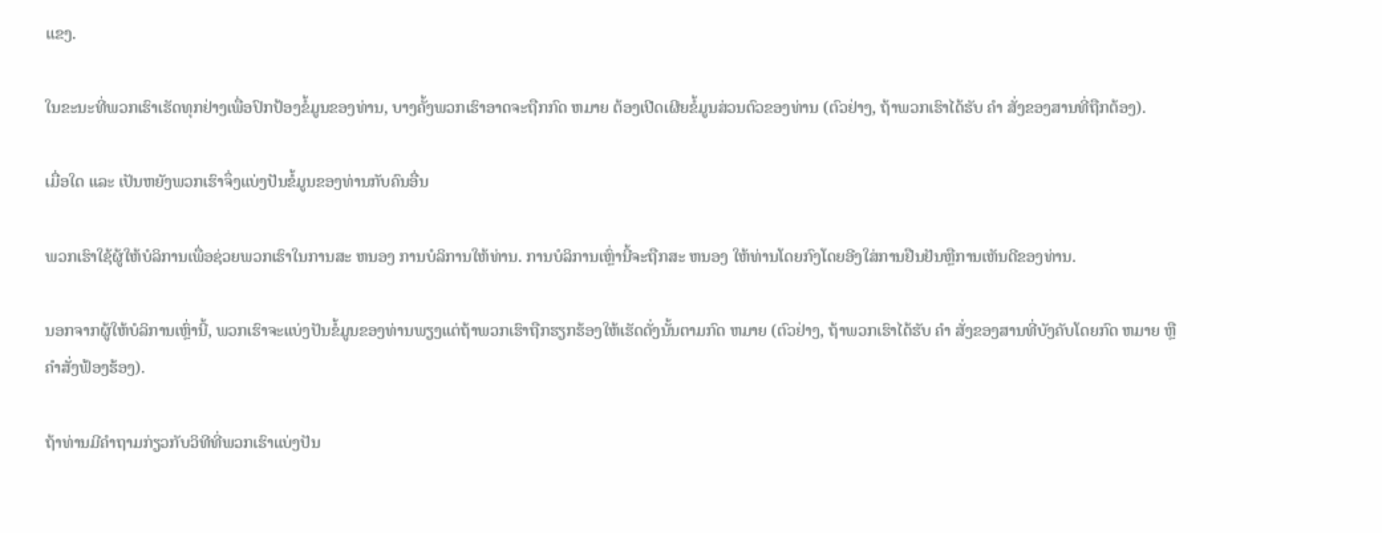ແຂງ.

ໃນຂະນະທີ່ພວກເຮົາເຮັດທຸກຢ່າງເພື່ອປົກປ້ອງຂໍ້ມູນຂອງທ່ານ, ບາງຄັ້ງພວກເຮົາອາດຈະຖືກກົດ ຫມາຍ ຕ້ອງເປີດເຜີຍຂໍ້ມູນສ່ວນຕົວຂອງທ່ານ (ຕົວຢ່າງ, ຖ້າພວກເຮົາໄດ້ຮັບ ຄໍາ ສັ່ງຂອງສານທີ່ຖືກຕ້ອງ).

ເມື່ອໃດ ແລະ ເປັນຫຍັງພວກເຮົາຈຶ່ງແບ່ງປັນຂໍ້ມູນຂອງທ່ານກັບຄົນອື່ນ

ພວກເຮົາໃຊ້ຜູ້ໃຫ້ບໍລິການເພື່ອຊ່ວຍພວກເຮົາໃນການສະ ຫນອງ ການບໍລິການໃຫ້ທ່ານ. ການບໍລິການເຫຼົ່ານີ້ຈະຖືກສະ ຫນອງ ໃຫ້ທ່ານໂດຍກົງໂດຍອີງໃສ່ການຢືນຢັນຫຼືການເຫັນດີຂອງທ່ານ.

ນອກຈາກຜູ້ໃຫ້ບໍລິການເຫຼົ່ານີ້, ພວກເຮົາຈະແບ່ງປັນຂໍ້ມູນຂອງທ່ານພຽງແຕ່ຖ້າພວກເຮົາຖືກຮຽກຮ້ອງໃຫ້ເຮັດດັ່ງນັ້ນຕາມກົດ ຫມາຍ (ຕົວຢ່າງ, ຖ້າພວກເຮົາໄດ້ຮັບ ຄໍາ ສັ່ງຂອງສານທີ່ບັງຄັບໂດຍກົດ ຫມາຍ ຫຼືຄໍາສັ່ງຟ້ອງຮ້ອງ).

ຖ້າທ່ານມີຄໍາຖາມກ່ຽວກັບວິທີທີ່ພວກເຮົາແບ່ງປັນ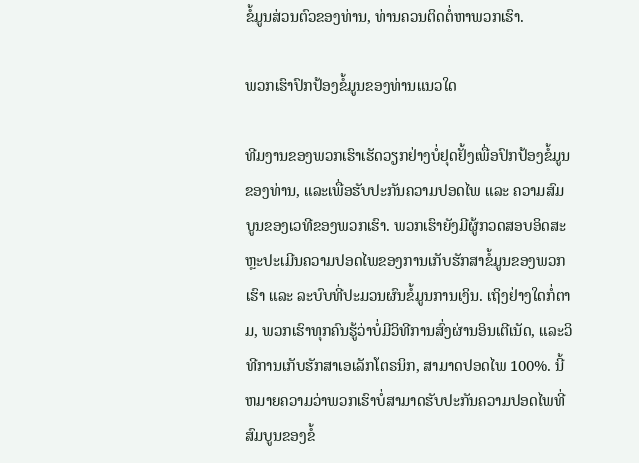ຂໍ້ມູນສ່ວນຕົວຂອງທ່ານ, ທ່ານຄວນຕິດຕໍ່ຫາພວກເຮົາ.

ພວກເຮົາປົກປ້ອງຂໍ້ມູນຂອງທ່ານແນວໃດ

ທີມງານຂອງພວກເຮົາເຮັດວຽກຢ່າງບໍ່ຢຸດຢັ້ງເພື່ອປົກປ້ອງຂໍ້ມູນຂອງທ່ານ, ແລະເພື່ອຮັບປະກັນຄວາມປອດໄພ ແລະ ຄວາມສົມບູນຂອງເວທີຂອງພວກເຮົາ. ພວກເຮົາຍັງມີຜູ້ກວດສອບອິດສະຫຼະປະເມີນຄວາມປອດໄພຂອງການເກັບຮັກສາຂໍ້ມູນຂອງພວກເຮົາ ແລະ ລະບົບທີ່ປະມວນຜົນຂໍ້ມູນການເງິນ. ເຖິງຢ່າງໃດກໍ່ຕາມ, ພວກເຮົາທຸກຄົນຮູ້ວ່າບໍ່ມີວິທີການສົ່ງຜ່ານອິນເຕີເນັດ, ແລະວິທີການເກັບຮັກສາເອເລັກໂຕຣນິກ, ສາມາດປອດໄພ 100%. ນີ້ຫມາຍຄວາມວ່າພວກເຮົາບໍ່ສາມາດຮັບປະກັນຄວາມປອດໄພທີ່ສົມບູນຂອງຂໍ້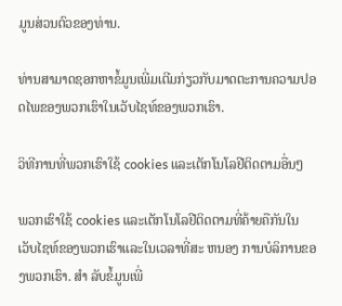ມູນສ່ວນຕົວຂອງທ່ານ.

ທ່ານສາມາດຊອກຫາຂໍ້ມູນເພີ່ມເຕີມກ່ຽວກັບມາດຕະການຄວາມປອດໄພຂອງພວກເຮົາໃນເວັບໄຊທ໌ຂອງພວກເຮົາ.

ວິທີການທີ່ພວກເຮົາໃຊ້ cookies ແລະເຕັກໂນໂລຢີຕິດຕາມອື່ນໆ

ພວກເຮົາໃຊ້ cookies ແລະເຕັກໂນໂລຢີຕິດຕາມທີ່ຄ້າຍຄືກັນໃນເວັບໄຊທ໌ຂອງພວກເຮົາແລະໃນເວລາທີ່ສະ ຫນອງ ການບໍລິການຂອງພວກເຮົາ. ສໍາ ລັບຂໍ້ມູນເພີ່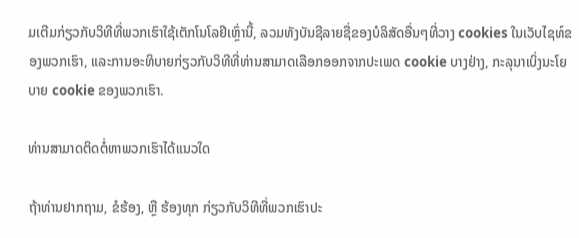ມເຕີມກ່ຽວກັບວິທີທີ່ພວກເຮົາໃຊ້ເຕັກໂນໂລຢີເຫຼົ່ານີ້, ລວມທັງບັນຊີລາຍຊື່ຂອງບໍລິສັດອື່ນໆທີ່ວາງ cookies ໃນເວັບໄຊທ໌ຂອງພວກເຮົາ, ແລະການອະທິບາຍກ່ຽວກັບວິທີທີ່ທ່ານສາມາດເລືອກອອກຈາກປະເພດ cookie ບາງຢ່າງ, ກະລຸນາເບິ່ງນະໂຍບາຍ cookie ຂອງພວກເຮົາ.

ທ່ານສາມາດຕິດຕໍ່ຫາພວກເຮົາໄດ້ແນວໃດ

ຖ້າທ່ານຢາກຖາມ, ຂໍຮ້ອງ, ຫຼື ຮ້ອງທຸກ ກ່ຽວກັບວິທີທີ່ພວກເຮົາປະ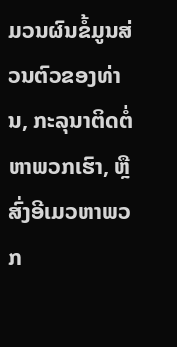ມວນຜົນຂໍ້ມູນສ່ວນຕົວຂອງທ່ານ, ກະລຸນາຕິດຕໍ່ຫາພວກເຮົາ, ຫຼື ສົ່ງອີເມວຫາພວກ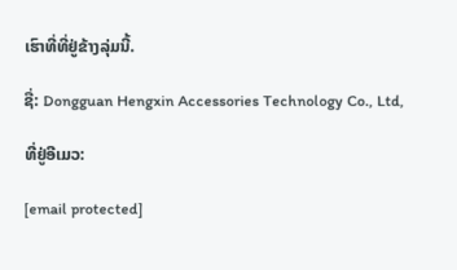ເຮົາທີ່ທີ່ຢູ່ຂ້າງລຸ່ມນີ້.

ຊື່: Dongguan Hengxin Accessories Technology Co., Ltd,

ທີ່ຢູ່ອີເມວ:

[email protected]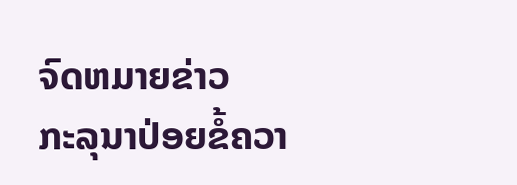ຈົດຫມາຍຂ່າວ
ກະລຸນາປ່ອຍຂໍ້ຄວາ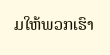ມໃຫ້ພວກເຮົາ